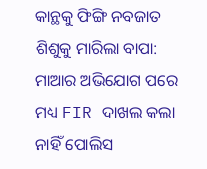କାନ୍ଥକୁ ଫିଙ୍ଗି ନବଜାତ ଶିଶୁକୁ ମାରିଲା ବାପା: ମାଆର ଅଭିଯୋଗ ପରେ ମଧ୍ୟ FIR ଦାଖଲ କଲା ନାହିଁ ପୋଲିସ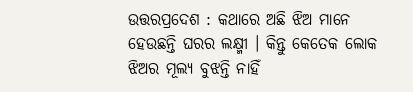ଉତ୍ତରପ୍ରଦେଶ : କଥାରେ ଅଛି ଝିଅ ମାନେ ହେଉଛନ୍ତି ଘରର ଲକ୍ଷ୍ମୀ । କିନ୍ତୁ କେତେକ ଲୋକ ଝିଅର ମୂଲ୍ୟ ବୁଝନ୍ତି ନାହିଁ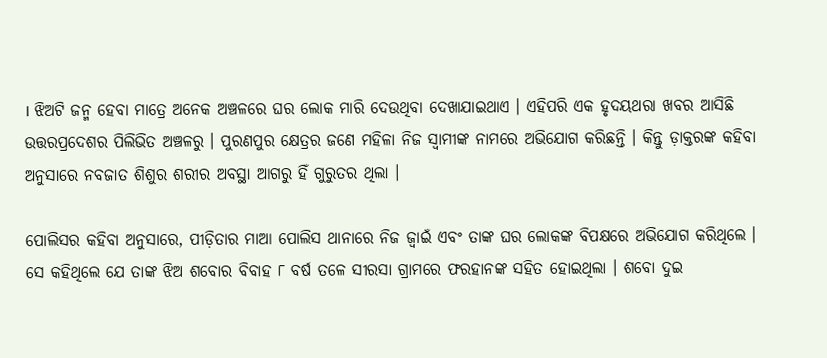। ଝିଅଟି ଜନ୍ମ ହେବା ମାତ୍ରେ ଅନେକ ଅଞ୍ଚଳରେ ଘର ଲୋକ ମାରି ଦେଉଥିବା ଦେଖାଯାଇଥାଏ । ଏହିପରି ଏକ ହୃଦୟଥରା ଖବର ଆସିଛି ଉତ୍ତରପ୍ରଦେଶର ପିଲିଭିତ ଅଞ୍ଚଳରୁ । ପୁରଣପୁର କ୍ଷେତ୍ରର ଜଣେ ମହିଳା ନିଜ ସ୍ୱାମୀଙ୍କ ନାମରେ ଅଭିଯୋଗ କରିଛନ୍ତି । କିନ୍ତୁ ଡ଼ାକ୍ତରଙ୍କ କହିବା ଅନୁସାରେ ନବଜାତ ଶିଶୁର ଶରୀର ଅବସ୍ଥା ଆଗରୁ ହିଁ ଗୁରୁତର ଥିଲା ।

ପୋଲିସର କହିବା ଅନୁସାରେ, ପୀଡ଼ିତାର ମାଆ ପୋଲିସ ଥାନାରେ ନିଜ ଜ୍ୱାଇଁ ଏବଂ ତାଙ୍କ ଘର ଲୋକଙ୍କ ବିପକ୍ଷରେ ଅଭିଯୋଗ କରିଥିଲେ । ସେ କହିଥିଲେ ଯେ ତାଙ୍କ ଝିଅ ଶବୋର ବିବାହ ୮ ବର୍ଷ ତଳେ ସୀରସା ଗ୍ରାମରେ ଫରହାନଙ୍କ ସହିତ ହୋଇଥିଲା । ଶବୋ ଦୁଇ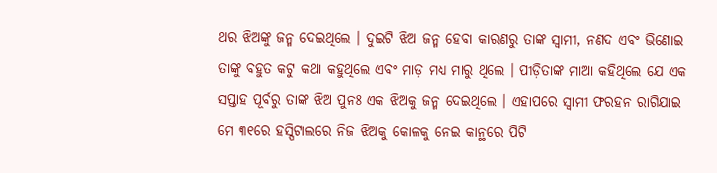ଥର ଝିଅଙ୍କୁ ଜନ୍ମ ଦେଇଥିଲେ । ଦୁଇଟି ଝିଅ ଜନ୍ମ ହେବା କାରଣରୁ ତାଙ୍କ ସ୍ୱାମୀ, ନଣଦ ଏବଂ ଭିଣୋଇ ତାଙ୍କୁ ବହୁତ କଟୁ କଥା କହୁଥିଲେ ଏବଂ ମାଡ଼ ମଧ୍ୟ ମାରୁ ଥିଲେ । ପୀଡ଼ିତାଙ୍କ ମାଆ କହିଥିଲେ ଯେ ଏକ ସପ୍ତାହ ପୂର୍ବରୁ ତାଙ୍କ ଝିଅ ପୁନଃ ଏକ ଝିଅକୁ ଜନ୍ମ ଦେଇଥିଲେ । ଏହାପରେ ସ୍ୱାମୀ ଫରହନ ରାଗିଯାଇ ମେ ୩୧ରେ ହସ୍ପିଟାଲରେ ନିଜ ଝିଅକୁ କୋଳକୁ ନେଇ କାନ୍ଥରେ ପିଟି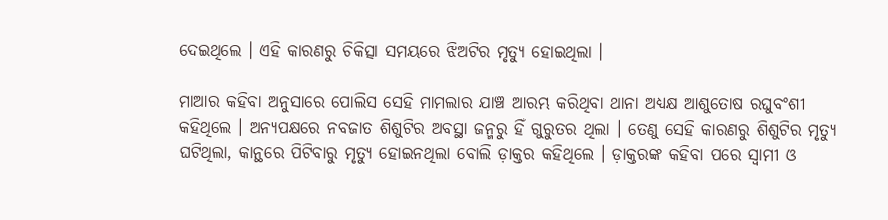ଦେଇଥିଲେ । ଏହି କାରଣରୁ ଚିକିତ୍ସା ସମୟରେ ଝିଅଟିର ମୃତ୍ୟୁ ହୋଇଥିଲା ।

ମାଆର କହିବା ଅନୁସାରେ ପୋଲିସ ସେହି ମାମଲାର ଯାଞ୍ଚ ଆରମ୍ଭ କରିଥିବା ଥାନା ଅଧ୍ୟକ୍ଷ ଆଶୁତୋଷ ରଘୁବଂଶୀ କହିଥିଲେ । ଅନ୍ୟପକ୍ଷରେ ନବଜାତ ଶିଶୁଟିର ଅବସ୍ଥା ଜନ୍ମରୁ ହିଁ ଗୁରୁତର ଥିଲା । ତେଣୁ ସେହି କାରଣରୁ ଶିଶୁଟିର ମୃତ୍ୟୁ ଘଟିଥିଲା, କାନ୍ଥରେ ପିଟିବାରୁ ମୃତ୍ୟୁ ହୋଇନଥିଲା ବୋଲି ଡ଼ାକ୍ତର କହିଥିଲେ । ଡ଼ାକ୍ତରଙ୍କ କହିବା ପରେ ସ୍ୱାମୀ ଓ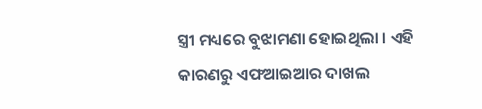ସ୍ତ୍ରୀ ମଧ୍ୟରେ ବୁଝାମଣା ହୋଇଥିଲା । ଏହି କାରଣରୁ ଏଫଆଇଆର ଦାଖଲ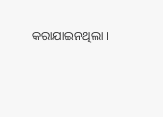କରାଯାଇନଥିଲା ।